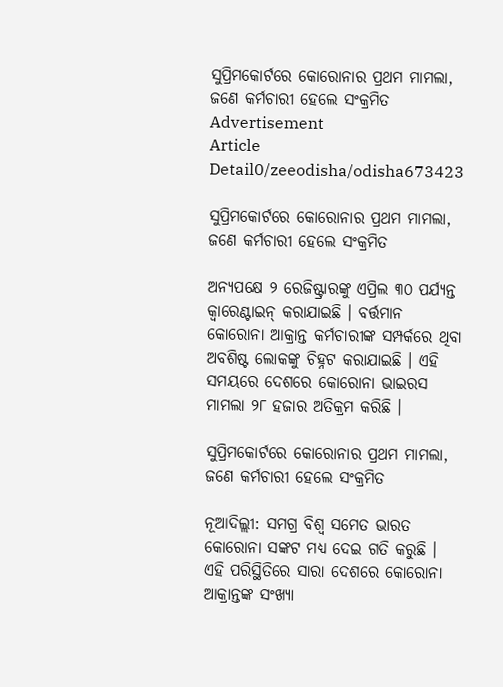ସୁପ୍ରିମକୋର୍ଟରେ କୋରୋନାର ପ୍ରଥମ ମାମଲା, ଜଣେ କର୍ମଚାରୀ ହେଲେ ସଂକ୍ରମିତ
Advertisement
Article Detail0/zeeodisha/odisha673423

ସୁପ୍ରିମକୋର୍ଟରେ କୋରୋନାର ପ୍ରଥମ ମାମଲା, ଜଣେ କର୍ମଚାରୀ ହେଲେ ସଂକ୍ରମିତ

ଅନ୍ୟପକ୍ଷେ ୨ ରେଜିଷ୍ଟ୍ରାରଙ୍କୁ ଏପ୍ରିଲ ୩୦ ପର୍ଯ୍ୟନ୍ତ କ୍ୱାରେଣ୍ଟାଇନ୍ କରାଯାଇଛି । ବର୍ତ୍ତମାନ କୋରୋନା ଆକ୍ରାନ୍ତ କର୍ମଚାରୀଙ୍କ ସମ୍ପର୍କରେ ଥିବା ଅବଶିଷ୍ଟ ଲୋକଙ୍କୁ ଚିହ୍ନଟ କରାଯାଇଛି । ଏହି ସମୟରେ ଦେଶରେ କୋରୋନା ଭାଇରସ ମାମଲା ୨୮ ହଜାର ଅତିକ୍ରମ କରିଛି ।

ସୁପ୍ରିମକୋର୍ଟରେ କୋରୋନାର ପ୍ରଥମ ମାମଲା, ଜଣେ କର୍ମଚାରୀ ହେଲେ ସଂକ୍ରମିତ

ନୂଆଦିଲ୍ଲୀ: ସମଗ୍ର ବିଶ୍ୱ ସମେତ ଭାରତ କୋରୋନା ସଙ୍କଟ ମଧ୍ୟ ଦେଇ ଗତି କରୁଛି । ଏହି ପରିସ୍ଥିତିରେ ସାରା ଦେଶରେ କୋରୋନା ଆକ୍ରାନ୍ତଙ୍କ ସଂଖ୍ୟା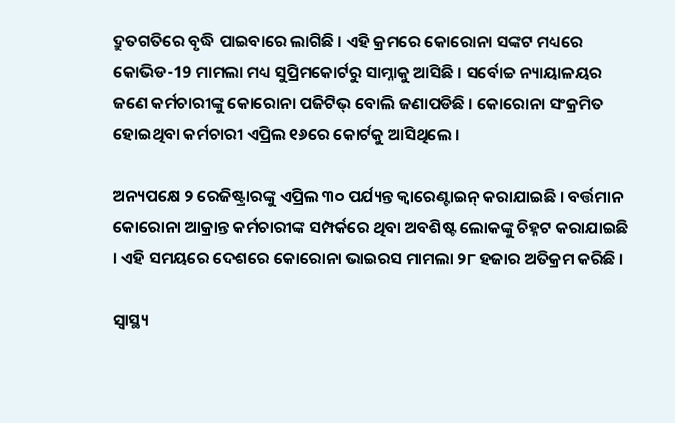ଦ୍ରୁତଗତିରେ ବୃଦ୍ଧି ପାଇବାରେ ଲାଗିଛି । ଏହି କ୍ରମରେ କୋରୋନା ସଙ୍କଟ ମଧ୍ୟରେ କୋଭିଡ-19 ମାମଲା ମଧ୍ୟ ସୁପ୍ରିମକୋର୍ଟରୁ ସାମ୍ନାକୁ ଆସିଛି । ସର୍ବୋଚ୍ଚ ନ୍ୟାୟାଳୟର ଜଣେ କର୍ମଚାରୀଙ୍କୁ କୋରୋନା ପଜିଟିଭ୍ ବୋଲି ଜଣାପଡିଛି । କୋରୋନା ସଂକ୍ରମିତ ହୋଇଥିବା କର୍ମଚାରୀ ଏପ୍ରିଲ ୧୬ରେ କୋର୍ଟକୁ ଆସିଥିଲେ ।

ଅନ୍ୟପକ୍ଷେ ୨ ରେଜିଷ୍ଟ୍ରାରଙ୍କୁ ଏପ୍ରିଲ ୩୦ ପର୍ଯ୍ୟନ୍ତ କ୍ୱାରେଣ୍ଟାଇନ୍ କରାଯାଇଛି । ବର୍ତ୍ତମାନ କୋରୋନା ଆକ୍ରାନ୍ତ କର୍ମଚାରୀଙ୍କ ସମ୍ପର୍କରେ ଥିବା ଅବଶିଷ୍ଟ ଲୋକଙ୍କୁ ଚିହ୍ନଟ କରାଯାଇଛି । ଏହି ସମୟରେ ଦେଶରେ କୋରୋନା ଭାଇରସ ମାମଲା ୨୮ ହଜାର ଅତିକ୍ରମ କରିଛି ।

ସ୍ୱାସ୍ଥ୍ୟ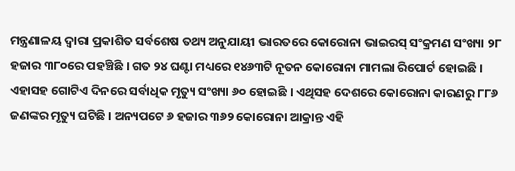ମନ୍ତ୍ରଣାଳୟ ଦ୍ୱାରା ପ୍ରକାଶିତ ସର୍ବଶେଷ ତଥ୍ୟ ଅନୁଯାୟୀ ଭାରତରେ କୋରୋନା ଭାଇରସ୍ ସଂକ୍ରମଣ ସଂଖ୍ୟା ୨୮ ହଜାର ୩୮୦ରେ ପହଞ୍ଚିଛି । ଗତ ୨୪ ଘଣ୍ଟା ମଧ୍ୟରେ ୧୪୬୩ଟି ନୂତନ କୋରୋନା ମାମଲା ରିପୋର୍ଟ ହୋଇଛି । ଏହାସହ ଗୋଟିଏ ଦିନରେ ସର୍ବାଧିକ ମୃତ୍ୟୁ ସଂଖ୍ୟା ୬୦ ହୋଇଛି । ଏଥିସହ ଦେଶରେ କୋରୋନା କାରଣରୁ ୮୮୬ ଜଣଙ୍କର ମୃତ୍ୟୁ ଘଟିଛି । ଅନ୍ୟପଟେ ୬ ହଜାର ୩୬୨ କୋରୋନା ଆକ୍ରାନ୍ତ ଏହି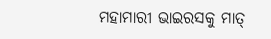ମହାମାରୀ ଭାଇରସକୁ ମାତ୍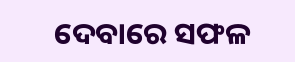ଦେବାରେ ସଫଳ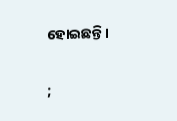ହୋଇଛନ୍ତି ।

;